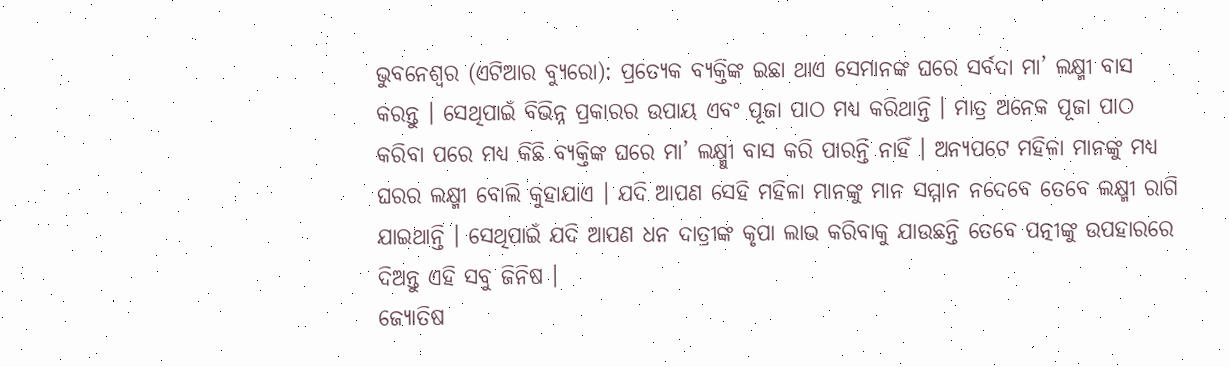ଭୁବନେଶ୍ୱର (ଏଟିଆର ବ୍ୟୁରୋ): ପ୍ରତ୍ୟେକ ବ୍ୟକ୍ତିଙ୍କ ଇଛା ଥାଏ ସେମାନଙ୍କ ଘରେ ସର୍ବଦା ମା’ ଲକ୍ଷ୍ମୀ ବାସ କରନ୍ତୁ । ସେଥିପାଇଁ ବିଭିନ୍ନ ପ୍ରକାରର ଉପାୟ ଏବଂ ପୂଜା ପାଠ ମଧ୍ୟ କରିଥାନ୍ତି । ମାତ୍ର ଅନେକ ପୂଜା ପାଠ କରିବା ପରେ ମଧ୍ୟ କିଛି ବ୍ୟକ୍ତିଙ୍କ ଘରେ ମା’ ଲକ୍ଷ୍ମୀୁ ବାସ କରି ପାରନ୍ତି ନାହିଁ । ଅନ୍ୟପଟେ ମହିଳା ମାନଙ୍କୁ ମଧ୍ୟ ଘରର ଲକ୍ଷ୍ମୀ ବୋଲି କୁହାଯାଏ । ଯଦି ଆପଣ ସେହି ମହିଳା ମାନଙ୍କୁ ମାନ ସମ୍ମାନ ନଦେବେ ତେବେ ଲକ୍ଷ୍ମୀ ରାଗି ଯାଇଥାନ୍ତି । ସେଥିପାଇଁ ଯଦି ଆପଣ ଧନ ଦାତ୍ରୀଙ୍କ କୃପା ଲାଭ କରିବାକୁ ଯାଉଛନ୍ତି ତେବେ ପତ୍ନୀଙ୍କୁ ଉପହାରରେ ଦିଅନ୍ତୁ ଏହି ସବୁ ଜିନିଷ ।
ଜ୍ୟୋତିଷ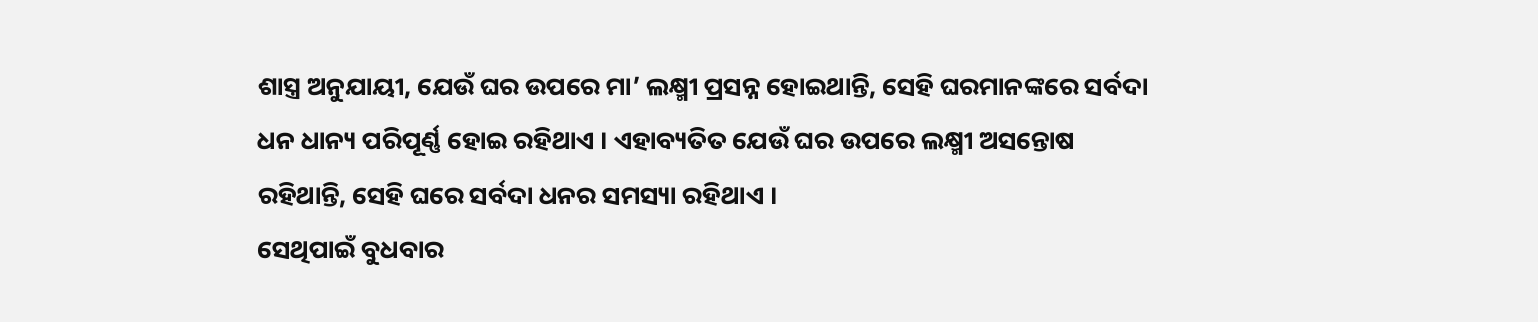ଶାସ୍ତ୍ର ଅନୁଯାୟୀ, ଯେଉଁ ଘର ଉପରେ ମା’ ଲକ୍ଷ୍ମୀ ପ୍ରସନ୍ନ ହୋଇଥାନ୍ତି, ସେହି ଘରମାନଙ୍କରେ ସର୍ବଦା ଧନ ଧାନ୍ୟ ପରିପୂର୍ଣ୍ଣ ହୋଇ ରହିଥାଏ । ଏହାବ୍ୟତିତ ଯେଉଁ ଘର ଉପରେ ଲକ୍ଷ୍ମୀ ଅସନ୍ତୋଷ ରହିଥାନ୍ତି, ସେହି ଘରେ ସର୍ବଦା ଧନର ସମସ୍ୟା ରହିଥାଏ ।
ସେଥିପାଇଁ ବୁଧବାର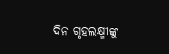ଦିନ ଗୃହଲକ୍ଷ୍ମୀଙ୍କୁ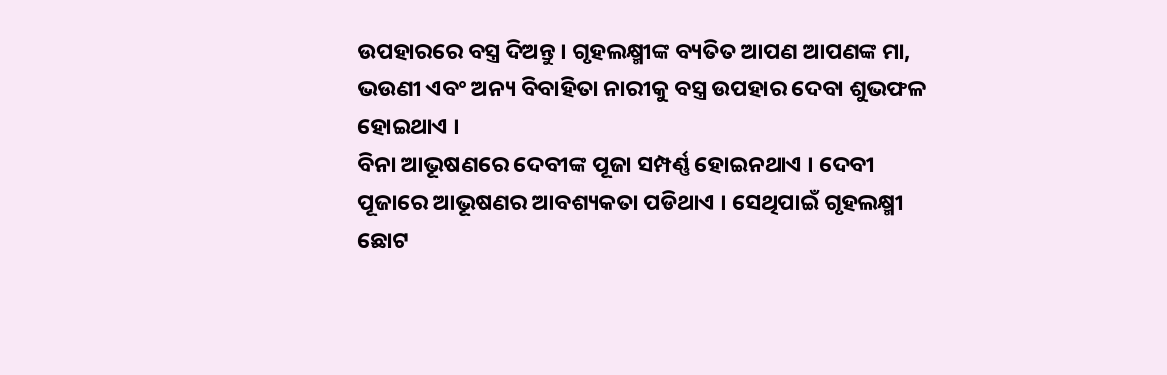ଉପହାରରେ ବସ୍ତ୍ର ଦିଅନ୍ତୁ । ଗୃହଲକ୍ଷ୍ମୀଙ୍କ ବ୍ୟତିତ ଆପଣ ଆପଣଙ୍କ ମା, ଭଉଣୀ ଏବଂ ଅନ୍ୟ ବିବାହିତା ନାରୀକୁ ବସ୍ତ୍ର ଉପହାର ଦେବା ଶୁଭଫଳ ହୋଇଥାଏ ।
ବିନା ଆଭୂଷଣରେ ଦେବୀଙ୍କ ପୂଜା ସମ୍ପର୍ଣ୍ଣ ହୋଇନଥାଏ । ଦେବୀ ପୂଜାରେ ଆଭୂଷଣର ଆବଶ୍ୟକତା ପଡିଥାଏ । ସେଥିପାଇଁ ଗୃହଲକ୍ଷ୍ମୀ ଛୋଟ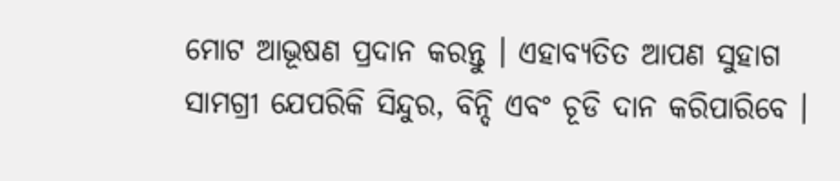ମୋଟ ଆଭୂଷଣ ପ୍ରଦାନ କରନ୍ତୁ । ଏହାବ୍ୟତିତ ଆପଣ ସୁହାଗ ସାମଗ୍ରୀ ଯେପରିକି ସିନ୍ଦୁର, ବିନ୍ଦି ଏବଂ ଚୂଡି ଦାନ କରିପାରିବେ ।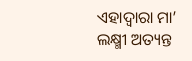ଏହାଦ୍ୱାରା ମା’ ଲକ୍ଷ୍ମୀ ଅତ୍ୟନ୍ତ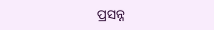ପ୍ରସନ୍ନ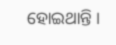ହୋଇଥାନ୍ତି ।